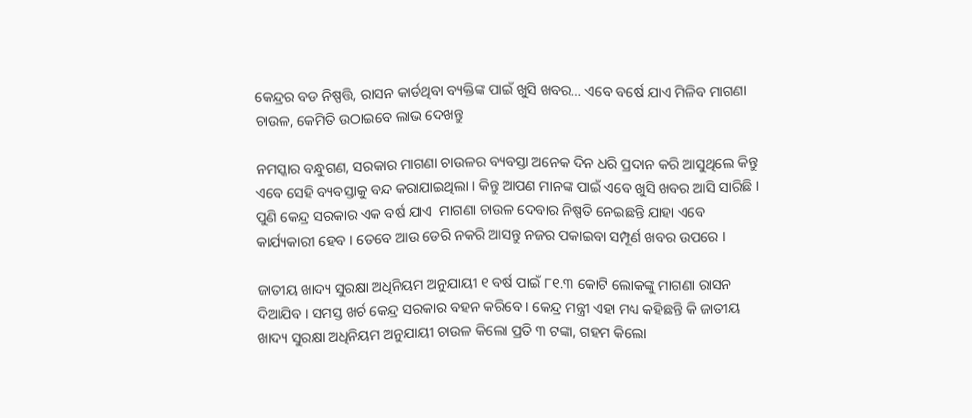କେନ୍ଦ୍ରର ବଡ ନିଷ୍ପତ୍ତି, ରାସନ କାର୍ଡଥିବା ବ୍ୟକ୍ତିଙ୍କ ପାଇଁ ଖୁସି ଖବର… ଏବେ ବର୍ଷେ ଯାଏ ମିଳିବ ମାଗଣା ଚାଉଳ, କେମିତି ଉଠାଇବେ ଲାଭ ଦେଖନ୍ତୁ

ନମସ୍କାର ବନ୍ଧୁଗଣ, ସରକାର ମାଗଣା ଚାଉଳର ବ୍ୟବସ୍ତା ଅନେକ ଦିନ ଧରି ପ୍ରଦାନ କରି ଆସୁଥିଲେ କିନ୍ତୁ ଏବେ ସେହି ବ୍ୟବସ୍ତାକୁ ବନ୍ଦ କରାଯାଇଥିଲା । କିନ୍ତୁ ଆପଣ ମାନଙ୍କ ପାଇଁ ଏବେ ଖୁସି ଖବର ଆସି ସାରିଛି । ପୁଣି କେନ୍ଦ୍ର ସରକାର ଏକ ବର୍ଷ ଯାଏ  ମାଗଣା ଚାଉଳ ଦେବାର ନିଷ୍ପତି ନେଇଛନ୍ତି ଯାହା ଏବେ କାର୍ଯ୍ୟକାରୀ ହେବ । ତେବେ ଆଉ ଡେରି ନକରି ଆସନ୍ତୁ ନଜର ପକାଇବା ସମ୍ପୂର୍ଣ ଖବର ଉପରେ ।

ଜାତୀୟ ଖାଦ୍ୟ ସୁରକ୍ଷା ଅଧିନିୟମ ଅନୁଯାୟୀ ୧ ବର୍ଷ ପାଇଁ ୮୧.୩ କୋଟି ଲୋକଙ୍କୁ ମାଗଣା ରାସନ ଦିଆଯିବ । ସମସ୍ତ ଖର୍ଚ କେନ୍ଦ୍ର ସରକାର ବହନ କରିବେ । କେନ୍ଦ୍ର ମନ୍ତ୍ରୀ ଏହା ମଧ୍ୟ କହିଛନ୍ତି କି ଜାତୀୟ ଖାଦ୍ୟ ସୁରକ୍ଷା ଅଧିନିୟମ ଅନୁଯାୟୀ ଚାଉଳ କିଲୋ ପ୍ରତି ୩ ଟଙ୍କା, ଗହମ କିଲୋ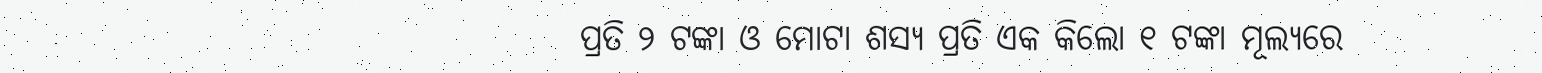ପ୍ରତି ୨ ଟଙ୍କା ଓ ମୋଟା ଶସ୍ୟ ପ୍ରତି ଏକ କିଲୋ ୧ ଟଙ୍କା ମୂଲ୍ୟରେ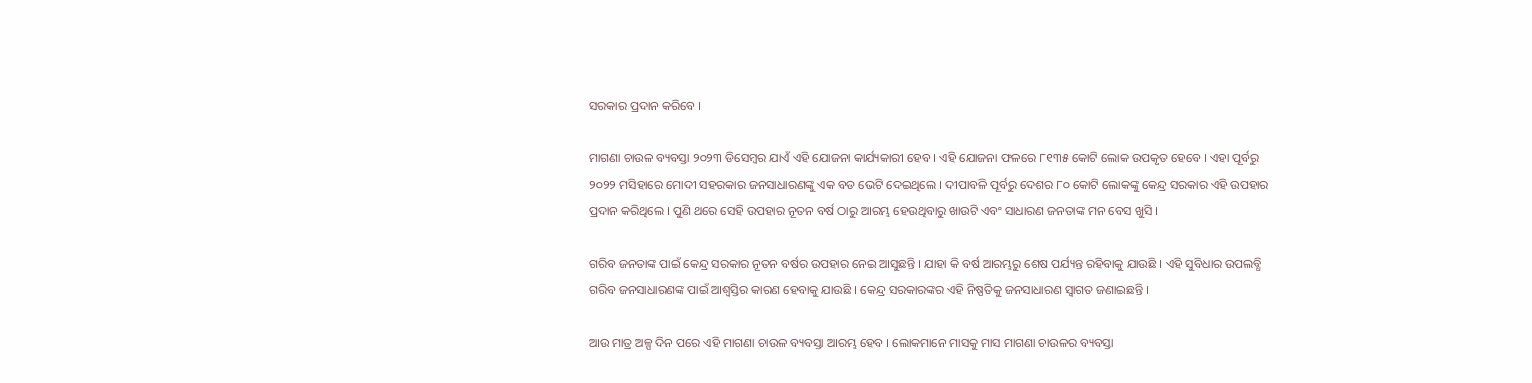ସରକାର ପ୍ରଦାନ କରିବେ ।

ମାଗଣା ଚାଉଳ ବ୍ୟବସ୍ତା ୨୦୨୩ ଡିସେମ୍ବର ଯାଏଁ ଏହି ଯୋଜନା କାର୍ଯ୍ୟକାରୀ ହେବ । ଏହି ଯୋଜନା ଫଳରେ ୮୧୩୫ କୋଟି ଲୋକ ଉପକୃତ ହେବେ । ଏହା ପୂର୍ବରୁ ୨୦୨୨ ମସିହାରେ ମୋଦୀ ସହରକାର ଜନସାଧାରଣଙ୍କୁ ଏକ ବଡ ଭେଟି ଦେଇଥିଲେ । ଦୀପାବଳି ପୂର୍ବରୁ ଦେଶର ୮୦ କୋଟି ଲୋକଙ୍କୁ କେନ୍ଦ୍ର ସରକାର ଏହି ଉପହାର ପ୍ରଦାନ କରିଥିଲେ । ପୁଣି ଥରେ ସେହି ଉପହାର ନୂତନ ବର୍ଷ ଠାରୁ ଆରମ୍ଭ ହେଉଥିବାରୁ ଖାଉଟି ଏବଂ ସାଧାରଣ ଜନତାଙ୍କ ମନ ବେସ ଖୁସି ।

ଗରିବ ଜନତାଙ୍କ ପାଇଁ କେନ୍ଦ୍ର ସରକାର ନୂତନ ବର୍ଷର ଉପହାର ନେଇ ଆସୁଛନ୍ତି । ଯାହା କି ବର୍ଷ ଆରମ୍ଭରୁ ଶେଷ ପର୍ଯ୍ୟନ୍ତ ରହିବାକୁ ଯାଉଛି । ଏହି ସୁବିଧାର ଉପଲବ୍ଧି ଗରିବ ଜନସାଧାରଣଙ୍କ ପାଇଁ ଆଶ୍ଵସ୍ତିର କାରଣ ହେବାକୁ ଯାଉଛି । କେନ୍ଦ୍ର ସରକାରଙ୍କର ଏହି ନିଷ୍ପତିକୁ ଜନସାଧାରଣ ସ୍ଵାଗତ ଜଣାଇଛନ୍ତି ।

ଆଉ ମାତ୍ର ଅଳ୍ପ ଦିନ ପରେ ଏହି ମାଗଣା ଚାଉଳ ବ୍ୟବସ୍ତା ଆରମ୍ଭ ହେବ । ଲୋକମାନେ ମାସକୁ ମାସ ମାଗଣା ଚାଉଳର ବ୍ୟବସ୍ତା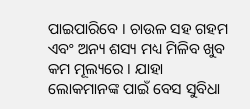ପାଇପାରିବେ । ଚାଉଳ ସହ ଗହମ ଏବଂ ଅନ୍ୟ ଶସ୍ୟ ମଧ୍ୟ ମିଳିବ ଖୁବ କମ ମୂଲ୍ୟରେ । ଯାହା ଲୋକମାନଙ୍କ ପାଇଁ ବେସ ସୁବିଧା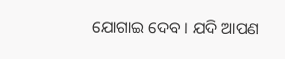ଯୋଗାଇ ଦେବ । ଯଦି ଆପଣ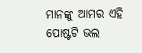ମାନଙ୍କୁ ଆମର ଏହି ପୋଷ୍ଟଟି ଭଲ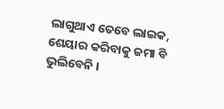ଲାଗୁଥାଏ ତେବେ ଲାଇକ, ଶେୟାର କରିବାକୁ ଜମା ବି ଭୁଲିବେନି ।